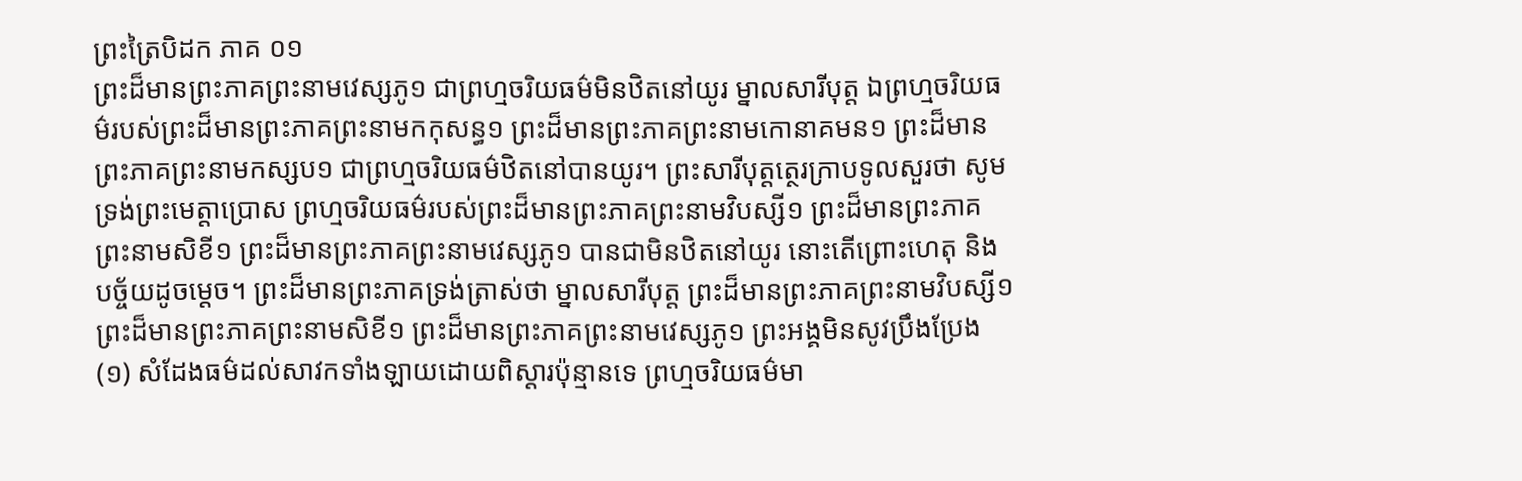ព្រះត្រៃបិដក ភាគ ០១
ព្រះដ៏មានព្រះភាគព្រះនាមវេស្សភូ១ ជាព្រហ្មចរិយធម៌មិនឋិតនៅយូរ ម្នាលសារីបុត្ត ឯព្រហ្មចរិយធម៌របស់ព្រះដ៏មានព្រះភាគព្រះនាមកកុសន្ធ១ ព្រះដ៏មានព្រះភាគព្រះនាមកោនាគមន១ ព្រះដ៏មានព្រះភាគព្រះនាមកស្សប១ ជាព្រហ្មចរិយធម៌ឋិតនៅបានយូរ។ ព្រះសារីបុត្តត្ថេរក្រាបទូលសួរថា សូមទ្រង់ព្រះមេត្តាប្រោស ព្រហ្មចរិយធម៌របស់ព្រះដ៏មានព្រះភាគព្រះនាមវិបស្សី១ ព្រះដ៏មានព្រះភាគព្រះនាមសិខី១ ព្រះដ៏មានព្រះភាគព្រះនាមវេស្សភូ១ បានជាមិនឋិតនៅយូរ នោះតើព្រោះហេតុ និងបច្ច័យដូចម្តេច។ ព្រះដ៏មានព្រះភាគទ្រង់ត្រាស់ថា ម្នាលសារីបុត្ត ព្រះដ៏មានព្រះភាគព្រះនាមវិបស្សី១ ព្រះដ៏មានព្រះភាគព្រះនាមសិខី១ ព្រះដ៏មានព្រះភាគព្រះនាមវេស្សភូ១ ព្រះអង្គមិនសូវប្រឹងប្រែង
(១) សំដែងធម៌ដល់សាវកទាំងឡាយដោយពិស្តារប៉ុន្មានទេ ព្រហ្មចរិយធម៌មា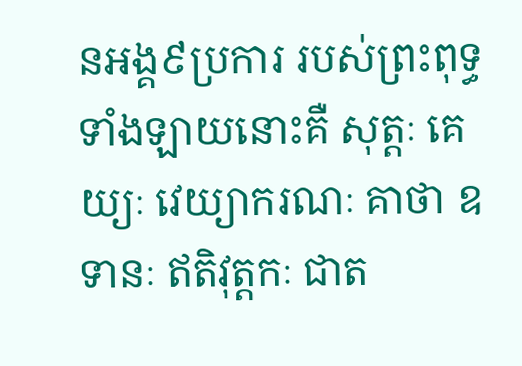នអង្គ៩ប្រការ របស់ព្រះពុទ្ធទាំងឡាយនោះគឺ សុត្តៈ គេយ្យៈ វេយ្យាករណៈ គាថា ឧទានៈ ឥតិវុត្តកៈ ជាត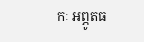កៈ អព្ភូតធ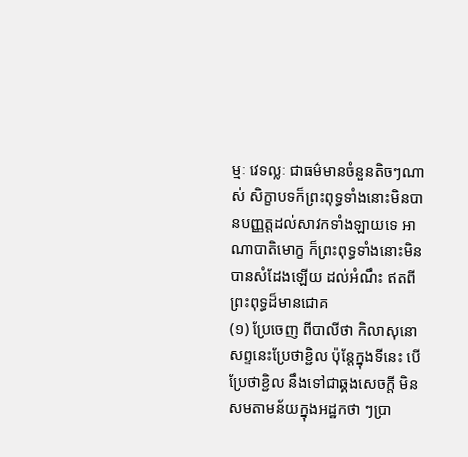ម្មៈ វេទល្លៈ ជាធម៌មានចំនួនតិចៗណាស់ សិក្ខាបទក៏ព្រះពុទ្ធទាំងនោះមិនបានបញ្ញត្តដល់សាវកទាំងឡាយទេ អាណាបាតិមោក្ខ ក៏ព្រះពុទ្ធទាំងនោះមិនបានសំដែងឡើយ ដល់អំណឹះ ឥតពីព្រះពុទ្ធដ៏មានជោគ
(១) ប្រែចេញ ពីបាលីថា កិលាសុនោ សព្ទនេះប្រែថាខ្ជិល ប៉ុន្តែក្នុងទីនេះ បើប្រែថាខ្ជិល នឹងទៅជាឆ្គងសេចក្តី មិនសមតាមន័យក្នុងអដ្ឋកថា ៗប្រា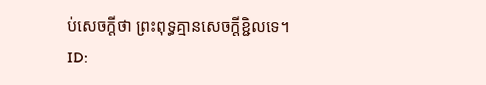ប់សេចក្តីថា ព្រះពុទ្ធគ្មានសេចក្តីខ្ជិលទេ។
ID: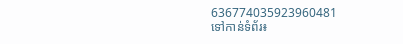636774035923960481
ទៅកាន់ទំព័រ៖